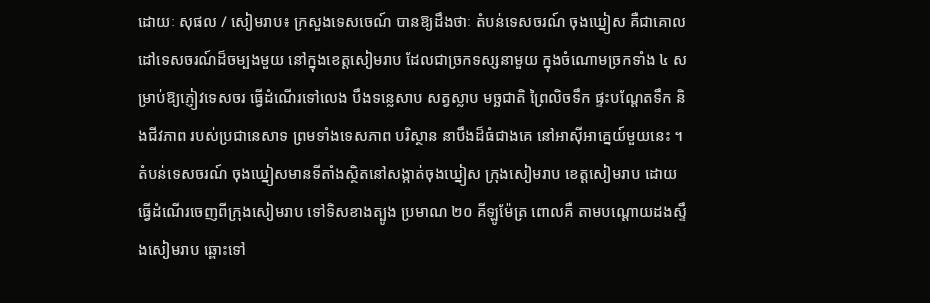ដោយៈ សុផល / សៀមរាប៖ ក្រសួងទេសចេណ៍ បានឱ្យដឹងថាៈ តំបន់ទេសចរណ៍ ចុងឃ្នៀស គឺជាគោលដៅទេសចរណ៍ដ៏ចម្បងមួយ នៅក្នុងខេត្តសៀមរាប ដែលជាច្រកទស្សនាមួយ ក្នុងចំណោមច្រកទាំង ៤ សម្រាប់ឱ្យភ្ញៀវទេសចរ ធ្វើដំណើរទៅលេង បឹងទន្លេសាប សត្វស្លាប មច្ឆជាតិ ព្រៃលិចទឹក ផ្ទះបណ្ដែតទឹក និងជីវភាព របស់ប្រជានេសាទ ព្រមទាំងទេសភាព បរិស្ថាន នាបឹងដ៏ធំជាងគេ នៅអាស៊ីអាគ្នេយ៍មួយនេះ ។
តំបន់ទេសចរណ៍ ចុងឃ្នៀសមានទីតាំងស្ថិតនៅសង្កាត់ចុងឃ្នៀស ក្រុងសៀមរាប ខេត្តសៀមរាប ដោយធ្វើដំណើរចេញពីក្រុងសៀមរាប ទៅទិសខាងត្បូង ប្រមាណ ២០ គីឡូម៉ែត្រ ពោលគឺ តាមបណ្ដោយដងស្ទឹងសៀមរាប ឆ្ពោះទៅ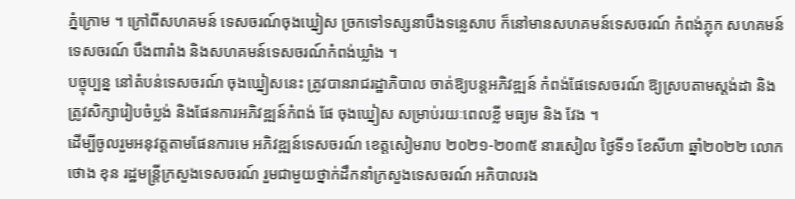ភ្នំក្រោម ។ ក្រៅពីសហគមន៍ ទេសចរណ៍ចុងឃ្នៀស ច្រកទៅទស្សនាបឹងទន្លេសាប ក៏នៅមានសហគមន៍ទេសចរណ៍ កំពង់ភ្លុក សហគមន៍ទេសចរណ៍ បឹងពារាំង និងសហគមន៍ទេសចរណ៍កំពង់ឃ្លាំង ។
បច្ចុប្បន្ន នៅតំបន់ទេសចរណ៍ ចុងឃ្នៀសនេះ ត្រូវបានរាជរដ្ឋាភិបាល ចាត់ឱ្យបន្តអភិវឌ្ឍន៍ កំពង់ផែទេសចរណ៍ ឱ្យស្របតាមស្តង់ដា និងត្រូវសិក្សារៀបចំប្លង់ និងផែនការអភិវឌ្ឍន៍កំពង់ ផែ ចុងឃ្នៀស សម្រាប់រយៈពេលខ្លី មធ្យម និង វែង ។
ដើម្បីចូលរួមអនុវត្តតាមផែនការមេ អភិវឌ្ឍន៍ទេសចរណ៍ ខេត្តសៀមរាប ២០២១-២០៣៥ នារសៀល ថ្ងៃទី១ ខែសីហា ឆ្នាំ២០២២ លោក ថោង ខុន រដ្ឋមន្ត្រីក្រសួងទេសចរណ៍ រួមជាមួយថ្នាក់ដឹកនាំក្រសួងទេសចរណ៍ អភិបាលរង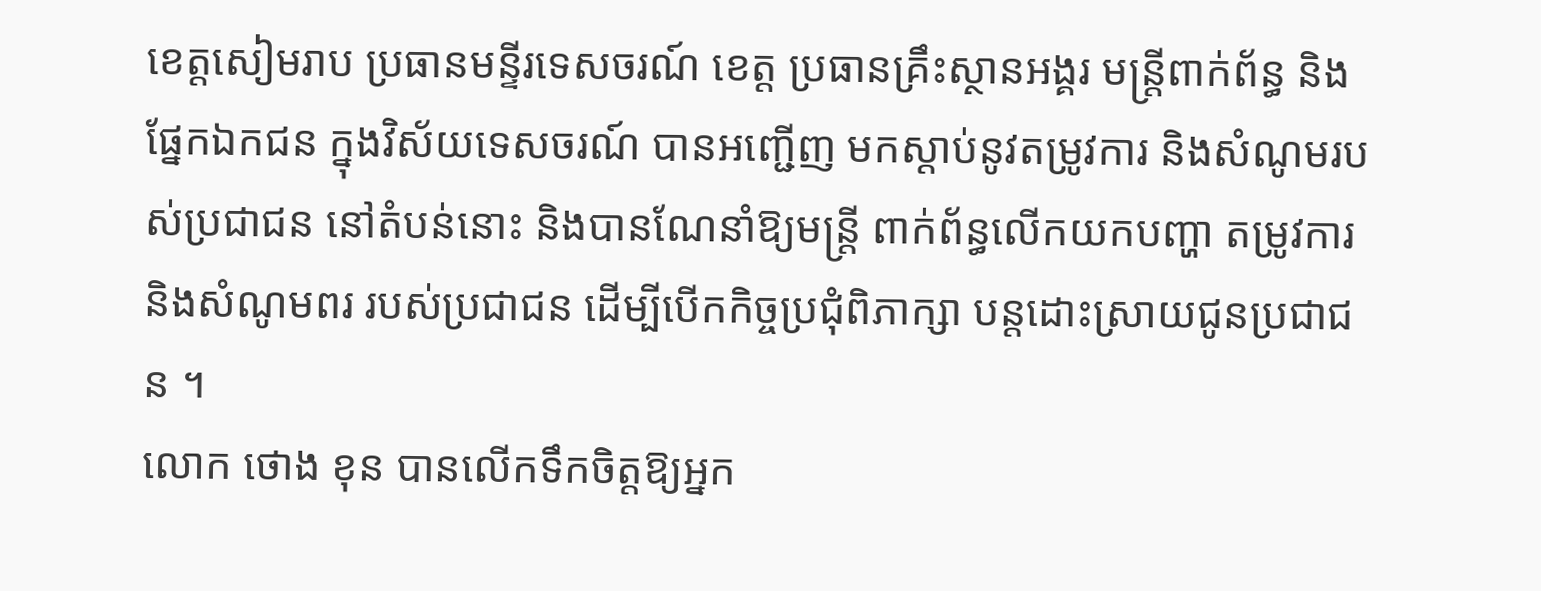ខេត្តសៀមរាប ប្រធានមន្ទីរទេសចរណ៍ ខេត្ត ប្រធានគ្រឹះស្ថានអង្គរ មន្ត្រីពាក់ព័ន្ធ និងផ្នែកឯកជន ក្នុងវិស័យទេសចរណ៍ បានអញ្ជើញ មកស្ដាប់នូវតម្រូវការ និងសំណូមរបស់ប្រជាជន នៅតំបន់នោះ និងបានណែនាំឱ្យមន្ត្រី ពាក់ព័ន្ធលើកយកបញ្ហា តម្រូវការ និងសំណូមពរ របស់ប្រជាជន ដើម្បីបើកកិច្ចប្រជុំពិភាក្សា បន្តដោះស្រាយជូនប្រជាជន ។
លោក ថោង ខុន បានលើកទឹកចិត្តឱ្យអ្នក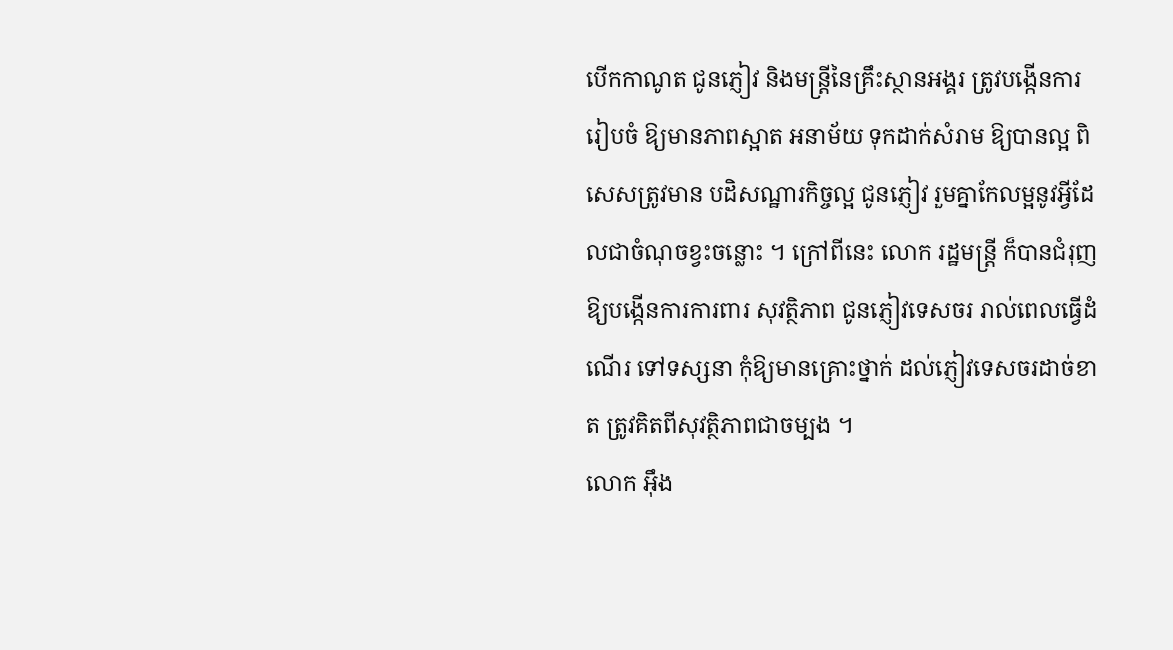បើកកាណូត ជូនភ្ញៀវ និងមន្ត្រីនៃគ្រឹះស្ថានអង្គរ ត្រូវបង្កើនការរៀបចំ ឱ្យមានភាពស្អាត អនាម័យ ទុកដាក់សំរាម ឱ្យបានល្អ ពិសេសត្រូវមាន បដិសណ្ឋារកិច្ចល្អ ជូនភ្ញៀវ រួមគ្នាកែលម្អនូវអ្វីដែលជាចំណុចខ្វះចន្លោះ ។ ក្រៅពីនេះ លោក រដ្ឋមន្ត្រី ក៏បានជំរុញឱ្យបង្កើនការការពារ សុវត្ថិភាព ជូនភ្ញៀវទេសចរ រាល់ពេលធ្វើដំណើរ ទៅទស្សនា កុំឱ្យមានគ្រោះថ្នាក់ ដល់ភ្ញៀវទេសចរដាច់ខាត ត្រូវគិតពីសុវត្ថិភាពជាចម្បង ។
លោក អ៊ឹង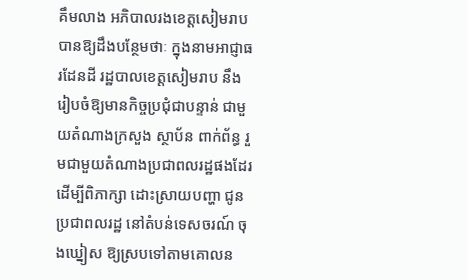គឹមលាង អភិបាលរងខេត្តសៀមរាប បានឱ្យដឹងបន្ថែមថាៈ ក្នុងនាមអាជ្ញាធរដែនដី រដ្ឋបាលខេត្តសៀមរាប នឹងរៀបចំឱ្យមានកិច្ចប្រជុំជាបន្ទាន់ ជាមួយតំណាងក្រសួង ស្ថាប័ន ពាក់ព័ន្ធ រួមជាមួយតំណាងប្រជាពលរដ្ឋផងដែរ ដើម្បីពិភាក្សា ដោះស្រាយបញ្ហា ជូនប្រជាពលរដ្ឋ នៅតំបន់ទេសចរណ៍ ចុងឃ្នៀស ឱ្យស្របទៅតាមគោលន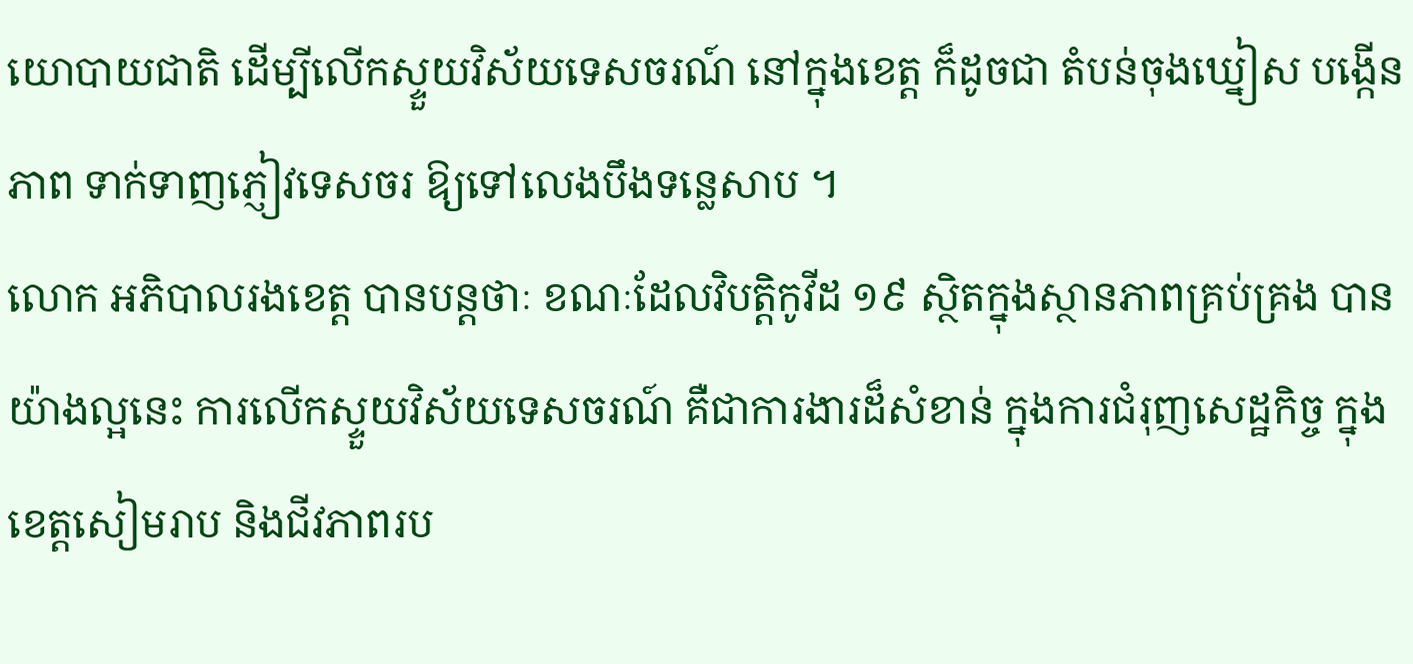យោបាយជាតិ ដើម្បីលើកស្ទួយវិស័យទេសចរណ៍ នៅក្នុងខេត្ត ក៏ដូចជា តំបន់ចុងឃ្នៀស បង្កើនភាព ទាក់ទាញភ្ញៀវទេសចរ ឱ្យទៅលេងបឹងទន្លេសាប ។
លោក អភិបាលរងខេត្ត បានបន្តថាៈ ខណៈដែលវិបត្តិកូវីដ ១៩ ស្ថិតក្នុងស្ថានភាពគ្រប់គ្រង បានយ៉ាងល្អនេះ ការលើកស្ទួយវិស័យទេសចរណ៍ គឺជាការងារដ៏សំខាន់ ក្នុងការជំរុញសេដ្ឋកិច្ច ក្នុងខេត្តសៀមរាប និងជីវភាពរប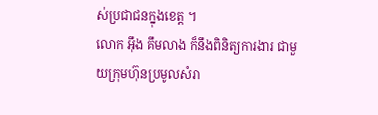ស់ប្រជាជនក្នុងខេត្ត ។
លោក អ៊ឹង គឹមលាង ក៏នឹងពិនិត្យការងារ ជាមួយក្រុមហ៊ុនប្រមូលសំរា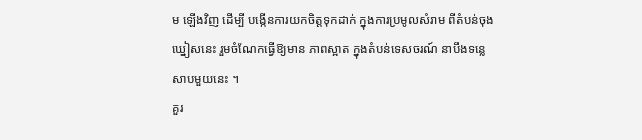ម ឡើងវិញ ដើម្បី បង្កើនការយកចិត្តទុកដាក់ ក្នុងការប្រមូលសំរាម ពីតំបន់ចុងឃ្នៀសនេះ រួមចំណែកធ្វើឱ្យមាន ភាពស្អាត ក្នុងតំបន់ទេសចរណ៍ នាបឹងទន្លេសាបមួយនេះ ។
គួរ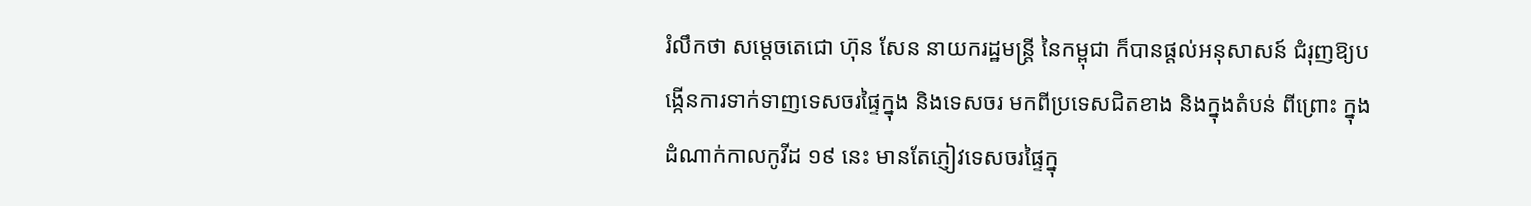រំលឹកថា សម្ដេចតេជោ ហ៊ុន សែន នាយករដ្ឋមន្ត្រី នៃកម្ពុជា ក៏បានផ្ដល់អនុសាសន៍ ជំរុញឱ្យបង្កើនការទាក់ទាញទេសចរផ្ទៃក្នុង និងទេសចរ មកពីប្រទេសជិតខាង និងក្នុងតំបន់ ពីព្រោះ ក្នុងដំណាក់កាលកូវីដ ១៩ នេះ មានតែភ្ញៀវទេសចរផ្ទៃក្នុ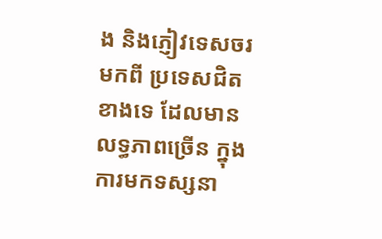ង និងភ្ញៀវទេសចរ មកពី ប្រទេសជិតខាងទេ ដែលមានលទ្ធភាពច្រើន ក្នុងការមកទស្សនា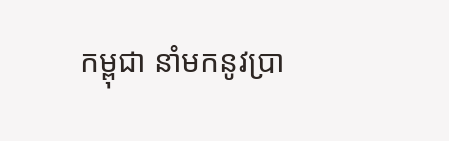កម្ពុជា នាំមកនូវប្រា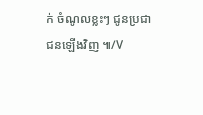ក់ ចំណូលខ្លះៗ ជូនប្រជាជនឡើងវិញ ៕/V